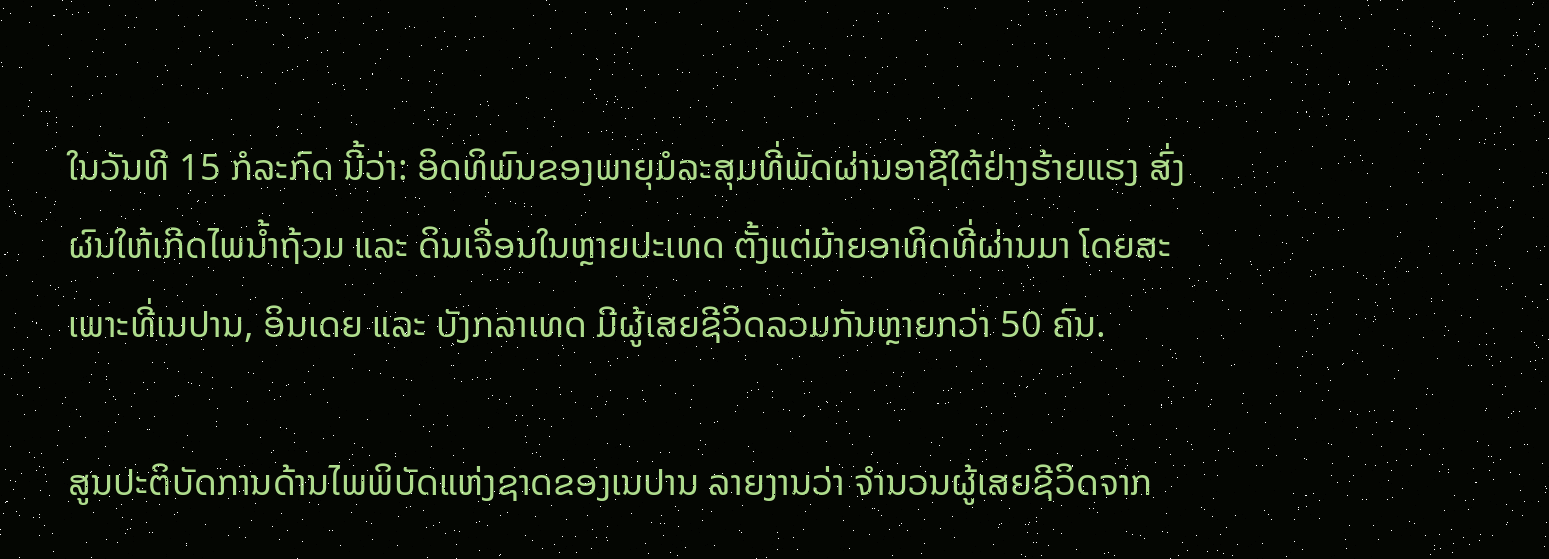ໃນວັນທີ 15 ກໍລະກົດ ນີ້ວ່າ: ອິດທິພົນຂອງພາຍຸມໍລະສຸມທີ່ພັດຜ່ານອາຊີໃຕ້ຢ່າງຮ້າຍແຮງ ສົ່ງຜົນໃຫ້ເກີດໄພນ້ຳຖ້ວມ ແລະ ດິນເຈື່ອນໃນຫຼາຍປະເທດ ຕັ້ງແຕ່ມ້າຍອາທິດທີ່ຜ່ານມາ ໂດຍສະເພາະທີ່ເນປານ, ອິນເດຍ ແລະ ບັງກລາເທດ ມີຜູ້ເສຍຊີວິດລວມກັນຫຼາຍກວ່າ 50 ຄົນ.

ສູນປະຕິບັດການດ້ານໄພພິບັດແຫ່ງຊາດຂອງເນປານ ລາຍງານວ່າ ຈຳນວນຜູ້ເສຍຊີວິດຈາກ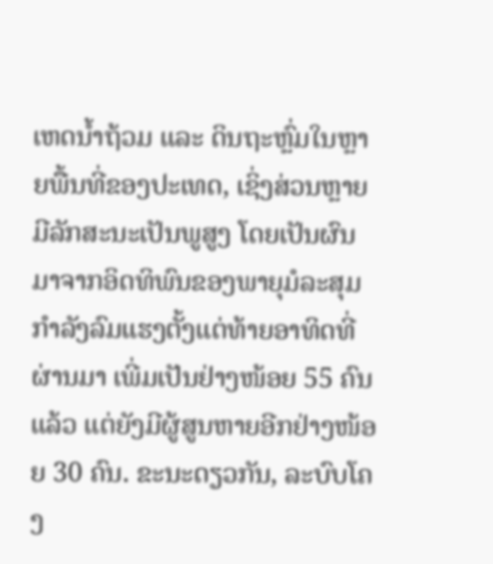ເຫດນ້ຳຖ້ວມ ແລະ ດິນຖະຫຼົ່ມໃນຫຼາຍພື້ນທີ່ຂອງປະເທດ, ເຊິ່ງສ່ວນຫຼາຍມີລັກສະນະເປັນພູສູງ ໂດຍເປັນຜົນມາຈາກອິດທິພົນຂອງພາຍຸມໍລະສຸມກຳລັງລົມແຮງຕັ້ງແຕ່ທ້າຍອາທິດທີ່ຜ່ານມາ ເພີ່ມເປັນຢ່າງໜ້ອຍ 55 ຄົນແລ້ວ ແຕ່ຍັງມີຜູ້ສູນຫາຍອີກຢ່າງໜ້ອຍ 30 ຄົນ. ຂະນະດຽວກັນ, ລະບົບໂຄງ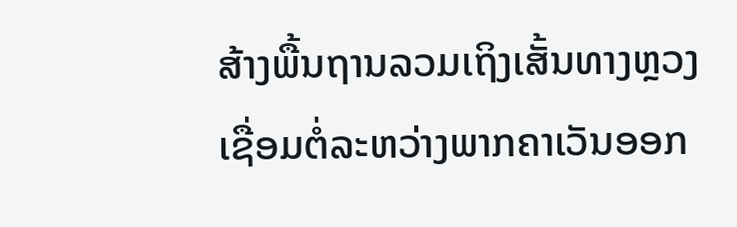ສ້າງພື້ນຖານລວມເຖິງເສັ້ນທາງຫຼວງເຊື່ອມຕໍ່ລະຫວ່າງພາກຄາເວັນອອກ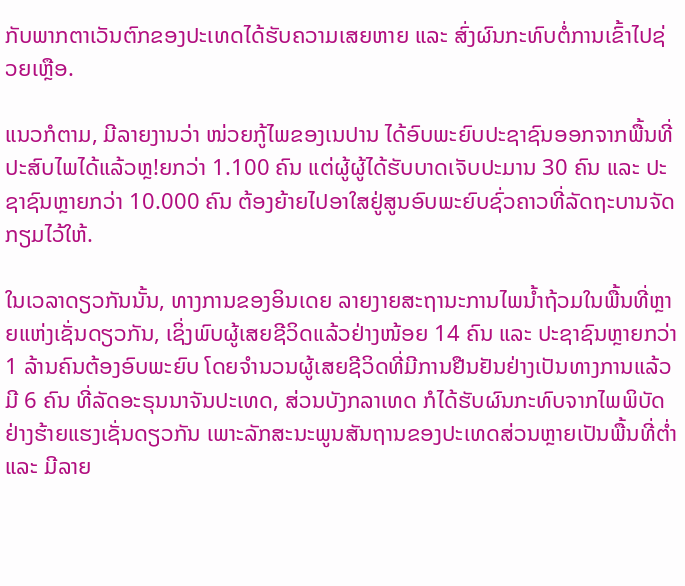ກັບພາກຕາເວັນຕົກຂອງປະເທດໄດ້ຮັບຄວາມເສຍຫາຍ ແລະ ສົ່ງຜົນກະທົບຕໍ່ການເຂົ້າໄປຊ່ວຍເຫຼືອ.

ແນວກໍຕາມ, ມີລາຍງານວ່າ ໜ່ວຍກູ້ໄພຂອງເນປານ ໄດ້ອົບພະຍົບປະຊາຊົນອອກຈາກພື້ນທີ່ປະສົບໄພໄດ້ແລ້ວຫຼ!ຍກວ່າ 1.100 ຄົນ ແຕ່ຜູ້ຜູ້ໄດ້ຮັບບາດເຈັບປະມານ 30 ຄົນ ແລະ ປະຊາຊົນຫຼາຍກວ່າ 10.000 ຄົນ ຕ້ອງຍ້າຍໄປອາໃສຢູ່ສູນອົບພະຍົບຊົ່ວຄາວທີ່ລັດຖະບານຈັດກຽມໄວ້ໃຫ້.

ໃນເວລາດຽວກັນນັ້ນ, ທາງການຂອງອິນເດຍ ລາຍງາຍສະຖານະການໄພນ້ຳຖ້ວມໃນພື້ນທີ່ຫຼາຍແຫ່ງເຊັ່ນດຽວກັນ, ເຊິ່ງພົບຜູ້ເສຍຊີວິດແລ້ວຢ່າງໜ້ອຍ 14 ຄົນ ແລະ ປະຊາຊົນຫຼາຍກວ່າ 1 ລ້ານຄົນຕ້ອງອົບພະຍົບ ໂດຍຈຳນວນຜູ້ເສຍຊີວິດທີ່ມີການຢືນຢັນຢ່າງເປັນທາງການແລ້ວມີ 6 ຄົນ ທີ່ລັດອະຣຸນນາຈັນປະເທດ, ສ່ວນບັງກລາເທດ ກໍໄດ້ຮັບຜົນກະທົບຈາກໄພພິບັດຢ່າງຮ້າຍແຮງເຊັ່ນດຽວກັນ ເພາະລັກສະນະພູນສັນຖານຂອງປະເທດສ່ວນຫຼາຍເປັນພື້ນທີ່ຕ່ຳ ແລະ ມີລາຍ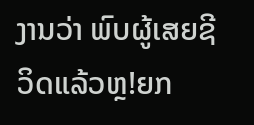ງານວ່າ ພົບຜູ້ເສຍຊີວິດແລ້ວຫຼ!ຍກ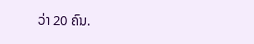ວ່າ 20 ຄົນ.